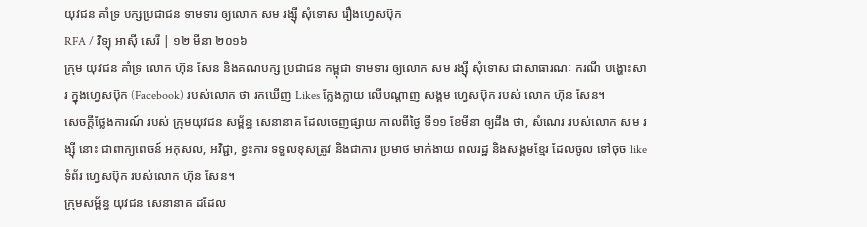យុវជន គាំទ្រ បក្សប្រជាជន ទាមទារ ឲ្យលោក សម រង្ស៊ី សុំទោស រឿងហ្វេសប៊ុក
RFA / វិទ្យុ អាស៊ី សេរី | ១២ មីនា ២០១៦
ក្រុម យុវជន គាំទ្រ លោក ហ៊ុន សែន និងគណបក្ស ប្រជាជន កម្ពុជា ទាមទារ ឲ្យលោក សម រង្ស៊ី សុំទោស ជាសាធារណៈ ករណី បង្ហោះសារ ក្នុងហ្វេសប៊ុក (Facebook) របស់លោក ថា រកឃើញ Likes ក្លែងក្លាយ លើបណ្ដាញ សង្គម ហ្វេសប៊ុក របស់ លោក ហ៊ុន សែន។
សេចក្ដីថ្លែងការណ៍ របស់ ក្រុមយុវជន សម្ព័ន្ធ សេនានាគ ដែលចេញផ្សាយ កាលពីថ្ងៃ ទី១១ ខែមីនា ឲ្យដឹង ថា, សំណេរ របស់លោក សម រង្ស៊ី នោះ ជាពាក្យពេចន៍ អកុសល, អវិជ្ជា, ខ្វះការ ទទួលខុសត្រូវ និងជាការ ប្រមាថ មាក់ងាយ ពលរដ្ឋ និងសង្គមខ្មែរ ដែលចូល ទៅចុច like ទំព័រ ហ្វេសប៊ុក របស់លោក ហ៊ុន សែន។
ក្រុមសម្ព័ន្ធ យុវជន សេនានាគ ដដែល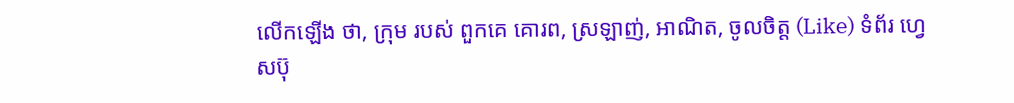លើកឡើង ថា, ក្រុម របស់ ពួកគេ គោរព, ស្រឡាញ់, អាណិត, ចូលចិត្ត (Like) ទំព័រ ហ្វេសប៊ុ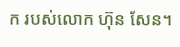ក របស់លោក ហ៊ុន សែន។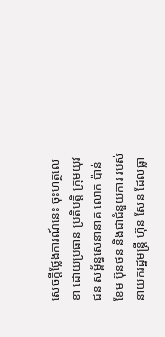សេចក្ដីថ្លែងការណ៍នេះ ចុះហត្ថលេខា ដោយប្រធាន ប្រតិបត្តិ ក្រុមយុវជន សម្ព័ន្ធសេនានាគ លោក ប៉ាន់ខែម ប៊ុនថន និងជាជំនួយការ របស់ នាយករដ្ឋមន្ត្រី ហ៊ុន សែន ដែលធ្លា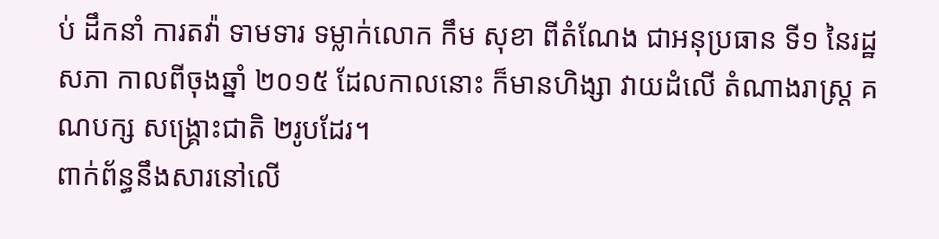ប់ ដឹកនាំ ការតវ៉ា ទាមទារ ទម្លាក់លោក កឹម សុខា ពីតំណែង ជាអនុប្រធាន ទី១ នៃរដ្ឋសភា កាលពីចុងឆ្នាំ ២០១៥ ដែលកាលនោះ ក៏មានហិង្សា វាយដំលើ តំណាងរាស្ត្រ គណបក្ស សង្គ្រោះជាតិ ២រូបដែរ។
ពាក់ព័ន្ធនឹងសារនៅលើ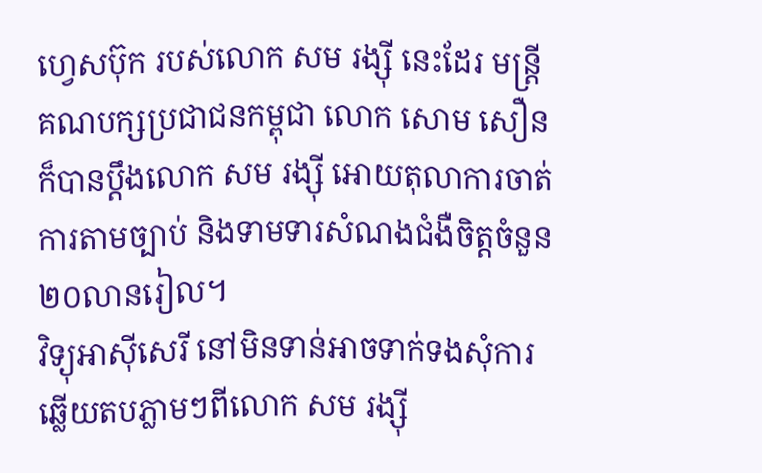ហ្វេសប៊ុក របស់លោក សម រង្ស៊ី នេះដែរ មន្ត្រីគណបក្សប្រជាជនកម្ពុជា លោក សោម សឿន ក៏បានប្ដឹងលោក សម រង្ស៊ី អោយតុលាការចាត់ការតាមច្បាប់ និងទាមទារសំណងជំងឺចិត្តចំនួន ២០លានរៀល។
វិទ្យុអាស៊ីសេរី នៅមិនទាន់អាចទាក់ទងសុំការឆ្លើយតបភ្លាមៗពីលោក សម រង្ស៊ី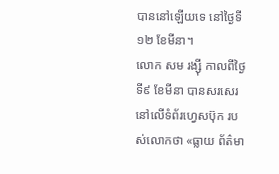បាននៅឡើយទេ នៅថ្ងៃទី១២ ខែមីនា។
លោក សម រង្ស៊ី កាលពីថ្ងៃទី៩ ខែមីនា បានសរសេរនៅលើទំព័រហ្វេសប៊ុក របស់លោកថា «ធ្លាយ ព័ត៌មា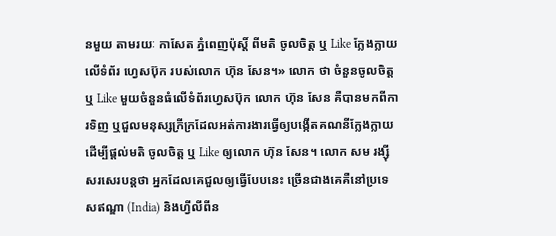នមួយ តាមរយៈ កាសែត ភ្នំពេញប៉ុស្តិ៍ ពីមតិ ចូលចិត្ត ឬ Like ក្លែងក្លាយ លើទំព័រ ហ្វេសប៊ុក របស់លោក ហ៊ុន សែន។» លោក ថា ចំនួនចូលចិត្ត ឬ Like មួយចំនួនធំលើទំព័រហ្វេសប៊ុក លោក ហ៊ុន សែន គឺបានមកពីការទិញ ឬជួលមនុស្សក្រីក្រដែលអត់ការងារធ្វើឲ្យបង្កើតគណនីក្លែងក្លាយ ដើម្បីផ្ដល់មតិ ចូលចិត្ត ឬ Like ឲ្យលោក ហ៊ុន សែន។ លោក សម រង្ស៊ី សរសេរបន្តថា អ្នកដែលគេជួលឲ្យធ្វើបែបនេះ ច្រើនជាងគេគឺនៅប្រទេសឥណ្ឌា (India) និងហ្វីលីពីន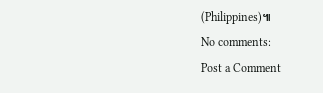(Philippines)៕
No comments:
Post a Comment